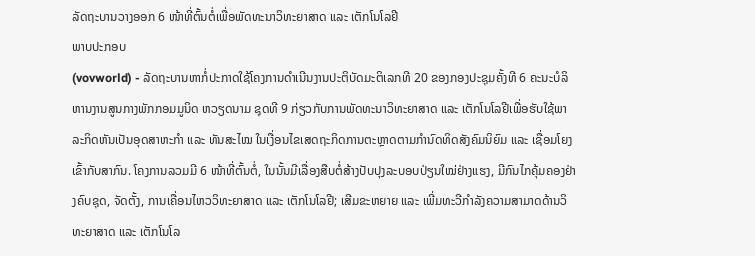ລັດຖະບານວາງອອກ 6 ໜ້າທີ່ຕົ້ນຕໍ່ເພື່ອພັດທະນາວິທະຍາສາດ ແລະ ເຕັກໂນໂລຢີ
ພາບປະກອບ
(vovworld) - ລັດຖະບານຫາກໍ່ປະກາດໃຊ້ໂຄງການດຳເນີນງານປະຕິບັດມະຕິເລກທີ 20 ຂອງກອງປະຊຸມຄັ້ງທີ 6 ຄະນະບໍລິຫານງານສູນກາງພັກກອມມູນິດ ຫວຽດນາມ ຊຸດທີ 9 ກ່ຽວກັບການພັດທະນາວິທະຍາສາດ ແລະ ເຕັກໂນໂລຢີເພື່ອຮັບໃຊ້ພາລະກິດຫັນເປັນອຸດສາຫະກຳ ແລະ ທັນສະໄໝ ໃນເງື່ອນໄຂເສດຖະກິດການຕະຫຼາດຕາມກຳນົດທິດສັງຄົມນິຍົມ ແລະ ເຊື່ອມໂຍງເຂົ້າກັບສາກົນ. ໂຄງການລວມມີ 6 ໜ້າທີ່ຕົ້ນຕໍ່, ໃນນັ້ນມີເລື່ອງສືບຕໍ່ສ້າງປັບປຸງລະບອບປ່ຽນໃໝ່ຢ່າງແຮງ, ມີກົນໄກຄຸ້ມຄອງຢ່າງຄົບຊຸດ, ຈັດຕັ້ງ, ການເຄື່ອນໄຫວວິທະຍາສາດ ແລະ ເຕັກໂນໂລຢີ; ເສີມຂະຫຍາຍ ແລະ ເພີ່ມທະວີກຳລັງຄວາມສາມາດດ້ານວິທະຍາສາດ ແລະ ເຕັກໂນໂລ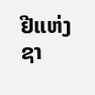ຢີແຫ່ງຊາ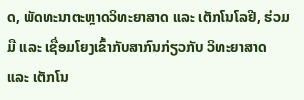ດ, ພັດທະນາຕະຫຼາດວິທະຍາສາດ ແລະ ເຕັກໂນໂລຢີ, ຮ່ວມມື ແລະ ເຊື່ອມໂຍງເຂົ້າກັບສາກົນກ່ຽວກັບ ວິທະຍາສາດ ແລະ ເຕັກໂນ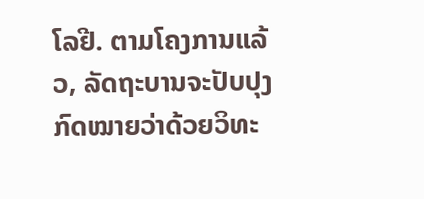ໂລຢີ. ຕາມໂຄງການແລ້ວ, ລັດຖະບານຈະປັບປຸງກົດໝາຍວ່າດ້ວຍວິທະ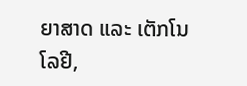ຍາສາດ ແລະ ເຕັກໂນໂລຢີ,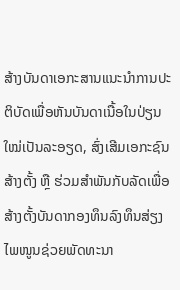ສ້າງບັນດາເອກະສານແນະນຳການປະຕິບັດເພື່ອຫັນບັນດາເນື້ອໃນປ່ຽນໃໝ່ເປັນລະອຽດ, ສົ່ງເສີມເອກະຊົນສ້າງຕັ້ງ ຫຼື ຮ່ວມສຳພັນກັບລັດເພື່ອສ້າງຕັ້ງບັນດາກອງທຶນລົງທຶນສ່ຽງໄພໜູນຊ່ວຍພັດທະນາ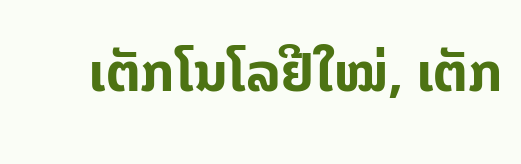ເຕັກໂນໂລຢີໃໝ່, ເຕັກ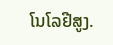ໂນໂລຢີສູງ.